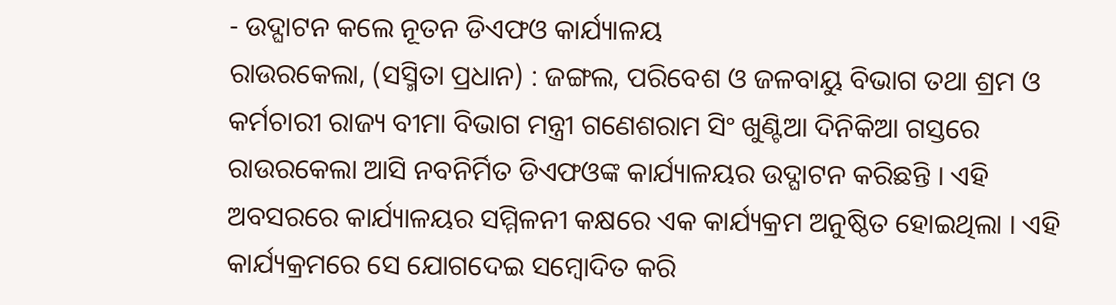- ଉଦ୍ଘାଟନ କଲେ ନୂତନ ଡିଏଫଓ କାର୍ଯ୍ୟାଳୟ
ରାଉରକେଲା, (ସସ୍ମିତା ପ୍ରଧାନ) : ଜଙ୍ଗଲ, ପରିବେଶ ଓ ଜଳବାୟୁ ବିଭାଗ ତଥା ଶ୍ରମ ଓ କର୍ମଚାରୀ ରାଜ୍ୟ ବୀମା ବିଭାଗ ମନ୍ତ୍ରୀ ଗଣେଶରାମ ସିଂ ଖୁଣ୍ଟିଆ ଦିନିକିଆ ଗସ୍ତରେ ରାଉରକେଲା ଆସି ନବନିର୍ମିତ ଡିଏଫଓଙ୍କ କାର୍ଯ୍ୟାଳୟର ଉଦ୍ଘାଟନ କରିଛନ୍ତି । ଏହି ଅବସରରେ କାର୍ଯ୍ୟାଳୟର ସମ୍ମିଳନୀ କକ୍ଷରେ ଏକ କାର୍ଯ୍ୟକ୍ରମ ଅନୁଷ୍ଠିତ ହୋଇଥିଲା । ଏହି କାର୍ଯ୍ୟକ୍ରମରେ ସେ ଯୋଗଦେଇ ସମ୍ବୋଦିତ କରି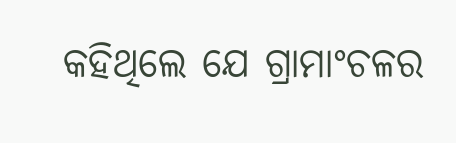କହିଥିଲେ ଯେ ଗ୍ରାମାଂଚଳର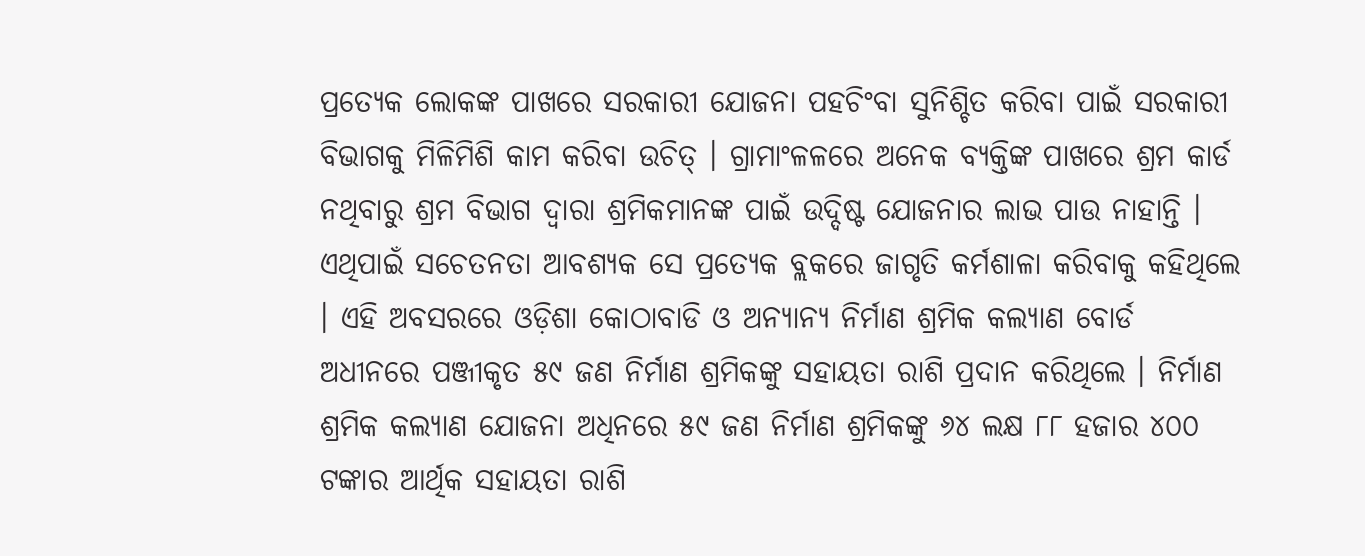ପ୍ରତ୍ୟେକ ଲୋକଙ୍କ ପାଖରେ ସରକାରୀ ଯୋଜନା ପହଚିଂବା ସୁନିଶ୍ଚିତ କରିବା ପାଇଁ ସରକାରୀ ବିଭାଗକୁ ମିଳିମିଶି କାମ କରିବା ଉଚିତ୍ । ଗ୍ରାମାଂଳଳରେ ଅନେକ ବ୍ୟକ୍ତିଙ୍କ ପାଖରେ ଶ୍ରମ କାର୍ଡ ନଥିବାରୁ ଶ୍ରମ ବିଭାଗ ଦ୍ୱାରା ଶ୍ରମିକମାନଙ୍କ ପାଇଁ ଉଦ୍ଦିଷ୍ଟ ଯୋଜନାର ଲାଭ ପାଉ ନାହାନ୍ତି । ଏଥିପାଇଁ ସଚେତନତା ଆବଶ୍ୟକ ସେ ପ୍ରତ୍ୟେକ ବ୍ଲକରେ ଜାଗୃତି କର୍ମଶାଳା କରିବାକୁ କହିଥିଲେ । ଏହି ଅବସରରେ ଓଡ଼ିଶା କୋଠାବାଡି ଓ ଅନ୍ୟାନ୍ୟ ନିର୍ମାଣ ଶ୍ରମିକ କଲ୍ୟାଣ ବୋର୍ଡ ଅଧୀନରେ ପଞ୍ଜୀକୃତ ୫୯ ଜଣ ନିର୍ମାଣ ଶ୍ରମିକଙ୍କୁ ସହାୟତା ରାଶି ପ୍ରଦାନ କରିଥିଲେ । ନିର୍ମାଣ ଶ୍ରମିକ କଲ୍ୟାଣ ଯୋଜନା ଅଧିନରେ ୫୯ ଜଣ ନିର୍ମାଣ ଶ୍ରମିକଙ୍କୁ ୬୪ ଲକ୍ଷ ୮୮ ହଜାର ୪୦୦ ଟଙ୍କାର ଆର୍ଥିକ ସହାୟତା ରାଶି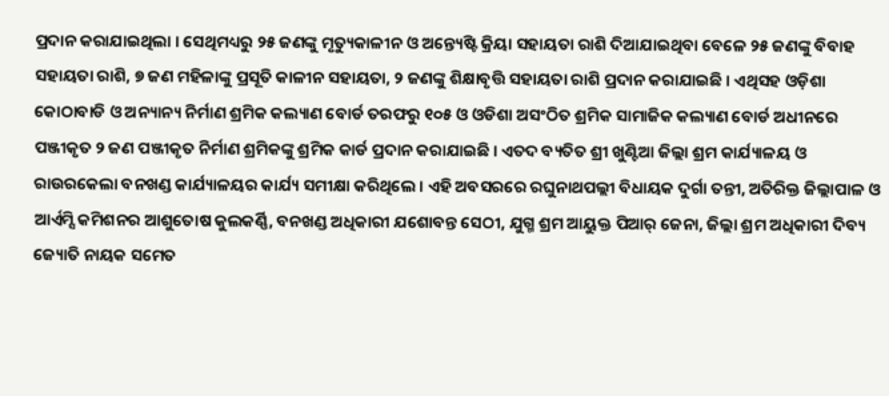ପ୍ରଦାନ କରାଯାଇଥିଲା । ସେଥିମଧ୍ୟରୁ ୨୫ ଜଣଙ୍କୁ ମୃତ୍ୟୁକାଳୀନ ଓ ଅନ୍ତ୍ୟେଷ୍ଟି କ୍ରିୟା ସହାୟତା ରାଶି ଦିଆଯାଇଥିବା ବେଳେ ୨୫ ଜଣଙ୍କୁ ବିବାହ ସହାୟତା ରାଶି, ୭ ଜଣ ମହିଳାଙ୍କୁ ପ୍ରସୂତି କାଳୀନ ସହାୟତା, ୨ ଜଣଙ୍କୁ ଶିକ୍ଷାବୃତ୍ତି ସହାୟତା ରାଶି ପ୍ରଦାନ କରାଯାଇଛି । ଏଥିସହ ଓଡ଼ିଶା କୋଠାବାଡି ଓ ଅନ୍ୟାନ୍ୟ ନିର୍ମାଣ ଶ୍ରମିକ କଲ୍ୟାଣ ବୋର୍ଡ ତରଫରୁ ୧୦୫ ଓ ଓଡିଶା ଅସଂଠିତ ଶ୍ରମିକ ସାମାଜିକ କଲ୍ୟାଣ ବୋର୍ଡ ଅଧୀନରେ ପଞ୍ଜୀକୃତ ୨ ଜଣ ପଞ୍ଜୀକୃତ ନିର୍ମାଣ ଶ୍ରମିକଙ୍କୁ ଶ୍ରମିକ କାର୍ଡ ପ୍ରଦାନ କରାଯାଇଛି । ଏତଦ ବ୍ୟତିତ ଶ୍ରୀ ଖୁଣ୍ଟିଆ ଜିଲ୍ଲା ଶ୍ରମ କାର୍ଯ୍ୟାଳୟ ଓ ରାଉରକେଲା ବନଖଣ୍ଡ କାର୍ଯ୍ୟାଳୟର କାର୍ଯ୍ୟ ସମୀକ୍ଷା କରିଥିଲେ । ଏହି ଅବସରରେ ରଘୁନାଥପଲ୍ଲୀ ବିଧାୟକ ଦୁର୍ଗା ତନ୍ତୀ, ଅତିରିକ୍ତ ଜିଲ୍ଲାପାଳ ଓ ଆର୍ଏମ୍ସି କମିଶନର ଆଶୁତୋଷ କୁଲକର୍ଣ୍ଣି, ବନଖଣ୍ଡ ଅଧିକାରୀ ଯଶୋବନ୍ତ ସେଠୀ, ଯୁଗ୍ମ ଶ୍ରମ ଆୟୁକ୍ତ ପିଆର୍ ଜେନା, ଜିଲ୍ଲା ଶ୍ରମ ଅଧିକାରୀ ଦିବ୍ୟ ଜ୍ୟୋତି ନାୟକ ସମେତ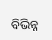ବିଭିନ୍ନ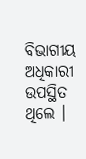ବିଭାଗୀୟ ଅଧିକାରୀ ଉପସ୍ଥିତ ଥିଲେ ।